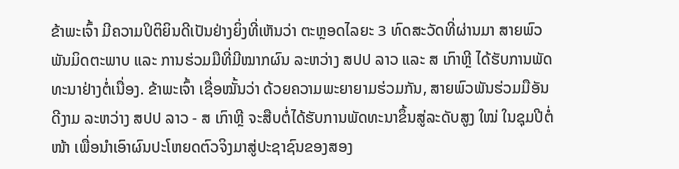ຂ້າພະເຈົ້າ ມີຄວາມປິຕິຍິນດີເປັນຢ່າງຍິ່ງທີ່ເຫັນວ່າ ຕະຫຼອດໄລຍະ 3 ທົດສະວັດທີ່ຜ່ານມາ ສາຍພົວພັນມິດຕະພາບ ແລະ ການຮ່ວມມືທີ່ມີໝາກຜົນ ລະຫວ່າງ ສປປ ລາວ ແລະ ສ ເກົາຫຼີ ໄດ້ຮັບການພັດທະນາຢ່າງຕໍ່ເນື່ອງ. ຂ້າພະເຈົ້າ ເຊື່ອໝັ້ນວ່າ ດ້ວຍຄວາມພະຍາຍາມຮ່ວມກັນ, ສາຍພົວພັນຮ່ວມມືອັນດີງາມ ລະຫວ່າງ ສປປ ລາວ - ສ ເກົາຫຼີ ຈະສືບຕໍ່ໄດ້ຮັບການພັດທະນາຂຶ້ນສູ່ລະດັບສູງ ໃໝ່ ໃນຊຸມປີຕໍ່ໜ້າ ເພື່ອນຳເອົາຜົນປະໂຫຍດຕົວຈິງມາສູ່ປະຊາຊົນຂອງສອງ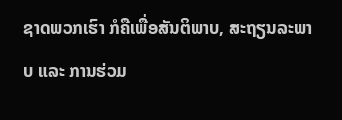ຊາດພວກເຮົາ ກໍຄືເພື່ອສັນຕິພາບ, ສະຖຽນລະພາບ ແລະ ການຮ່ວມ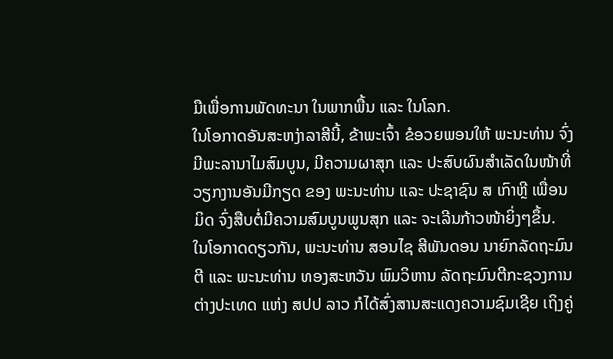ມືເພື່ອການພັດທະນາ ໃນພາກພື້ນ ແລະ ໃນໂລກ.
ໃນໂອກາດອັນສະຫງ່າລາສີນີ້, ຂ້າພະເຈົ້າ ຂໍອວຍພອນໃຫ້ ພະນະທ່ານ ຈົ່ງມີພະລານາໄມສົມບູນ, ມີຄວາມຜາສຸກ ແລະ ປະສົບຜົນສຳເລັດໃນໜ້າທີ່ວຽກງານອັນມີກຽດ ຂອງ ພະນະທ່ານ ແລະ ປະຊາຊົນ ສ ເກົາຫຼີ ເພື່ອນມິດ ຈົ່ງສືບຕໍ່ມີຄວາມສົມບູນພູນສຸກ ແລະ ຈະເລີນກ້າວໜ້າຍິ່ງໆຂຶ້ນ.
ໃນໂອກາດດຽວກັນ, ພະນະທ່ານ ສອນໄຊ ສີພັນດອນ ນາຍົກລັດຖະມົນຕີ ແລະ ພະນະທ່ານ ທອງສະຫວັນ ພົມວິຫານ ລັດຖະມົນຕີກະຊວງການຕ່າງປະເທດ ແຫ່ງ ສປປ ລາວ ກໍໄດ້ສົ່ງສານສະແດງຄວາມຊົມເຊີຍ ເຖິງຄູ່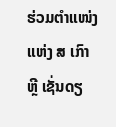ຮ່ວມຕຳແໜ່ງ ແຫ່ງ ສ ເກົາຫຼີ ເຊັ່ນດຽ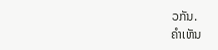ວກັນ.
ຄໍາເຫັນ